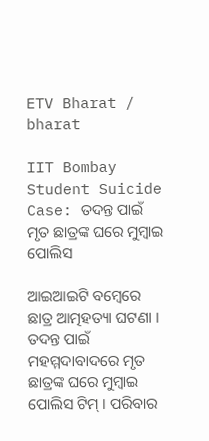ETV Bharat / bharat

IIT Bombay Student Suicide Case: ତଦନ୍ତ ପାଇଁ ମୃତ ଛାତ୍ରଙ୍କ ଘରେ ମୁମ୍ବାଇ ପୋଲିସ

ଆଇଆଇଟି ବମ୍ବେରେ ଛାତ୍ର ଆତ୍ମହତ୍ୟା ଘଟଣା । ତଦନ୍ତ ପାଇଁ ମହମ୍ମଦାବାଦରେ ମୃତ ଛାତ୍ରଙ୍କ ଘରେ ମୁମ୍ବାଇ ପୋଲିସ ଟିମ୍‌ । ପରିବାର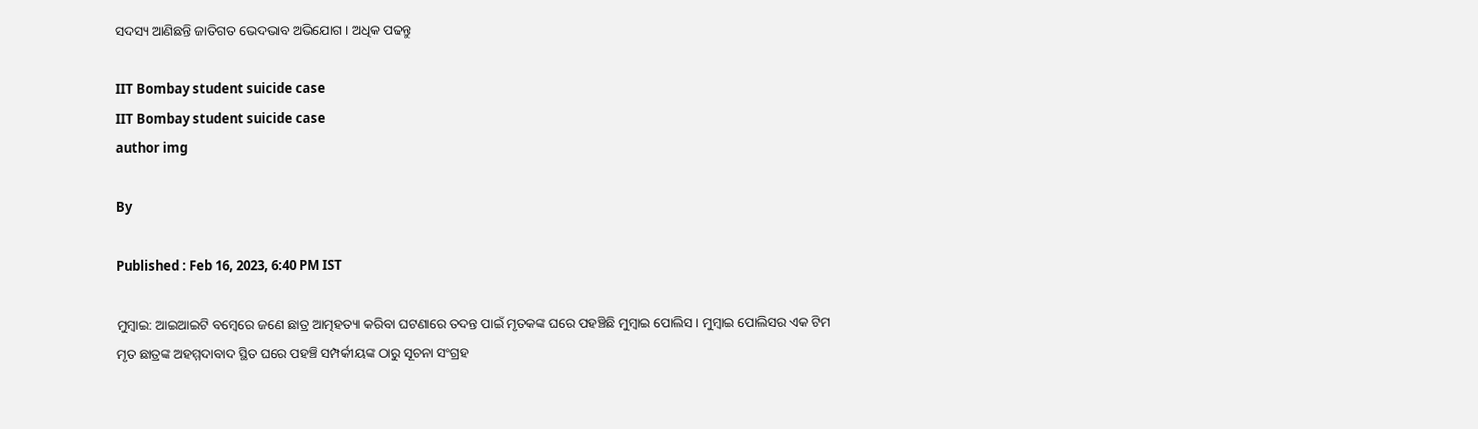ସଦସ୍ୟ ଆଣିଛନ୍ତି ଜାତିଗତ ଭେଦଭାବ ଅଭିଯୋଗ । ଅଧିକ ପଢନ୍ତୁ

IIT Bombay student suicide case
IIT Bombay student suicide case
author img

By

Published : Feb 16, 2023, 6:40 PM IST

ମୁମ୍ବାଇ: ଆଇଆଇଟି ବମ୍ବେରେ ଜଣେ ଛାତ୍ର ଆତ୍ମହତ୍ୟା କରିବା ଘଟଣାରେ ତଦନ୍ତ ପାଇଁ ମୃତକଙ୍କ ଘରେ ପହଞ୍ଚିଛି ମୁମ୍ବାଇ ପୋଲିସ । ମୁମ୍ବାଇ ପୋଲିସର ଏକ ଟିମ ମୃତ ଛାତ୍ରଙ୍କ ଅହମ୍ମଦାବାଦ ସ୍ଥିତ ଘରେ ପହଞ୍ଚି ସମ୍ପର୍କୀୟଙ୍କ ଠାରୁ ସୂଚନା ସଂଗ୍ରହ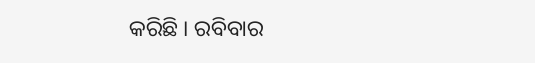କରିଛି । ରବିବାର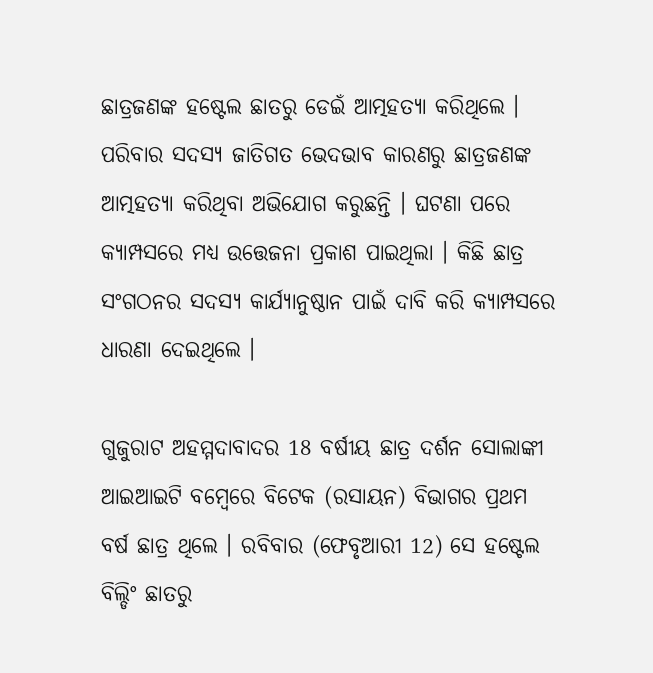ଛାତ୍ରଜଣଙ୍କ ହଷ୍ଟେଲ ଛାତରୁ ଡେଇଁ ଆତ୍ମହତ୍ୟା କରିଥିଲେ । ପରିବାର ସଦସ୍ୟ ଜାତିଗତ ଭେଦଭାବ କାରଣରୁ ଛାତ୍ରଜଣଙ୍କ ଆତ୍ମହତ୍ୟା କରିଥିବା ଅଭିଯୋଗ କରୁଛନ୍ତି । ଘଟଣା ପରେ କ୍ୟାମ୍ପସରେ ମଧ୍ୟ ଉତ୍ତେଜନା ପ୍ରକାଶ ପାଇଥିଲା । କିଛି ଛାତ୍ର ସଂଗଠନର ସଦସ୍ୟ କାର୍ଯ୍ୟାନୁଷ୍ଠାନ ପାଇଁ ଦାବି କରି କ୍ୟାମ୍ପସରେ ଧାରଣା ଦେଇଥିଲେ ।

ଗୁଜୁରାଟ ଅହମ୍ମଦାବାଦର 18 ବର୍ଷୀୟ ଛାତ୍ର ଦର୍ଶନ ସୋଲାଙ୍କୀ ଆଇଆଇଟି ବମ୍ବେରେ ବିଟେକ (ରସାୟନ) ବିଭାଗର ପ୍ରଥମ ବର୍ଷ ଛାତ୍ର ଥିଲେ । ରବିବାର (ଫେବୃଆରୀ 12) ସେ ହଷ୍ଟେଲ ବିଲ୍ଡିଂ ଛାତରୁ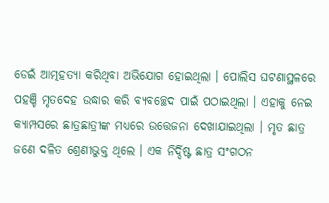ଡେଇଁ ଆତ୍ମହତ୍ଯା କରିଥିବା ଅଭିଯୋଗ ହୋଇଥିଲା । ପୋଲିସ ଘଟଣାସ୍ଥଳରେ ପହଞ୍ଚି ମୃତଦେହ ଉଦ୍ଧାର କରି ବ୍ୟବଚ୍ଛେଦ ପାଇଁ ପଠାଇଥିଲା । ଏହାକୁ ନେଇ କ୍ୟାମ୍ପସରେ ଛାତ୍ରଛାତ୍ରୀଙ୍କ ମଧ୍ୟରେ ଉତ୍ତେଜନା ଦେଖାଯାଇଥିଲା । ମୃତ ଛାତ୍ର ଜଣେ ଦଳିତ ଶ୍ରେଣୀଭୁକ୍ତ ଥିଲେ । ଏକ ନିର୍ଦ୍ଦିଷ୍ଟ ଛାତ୍ର ସଂଗଠନ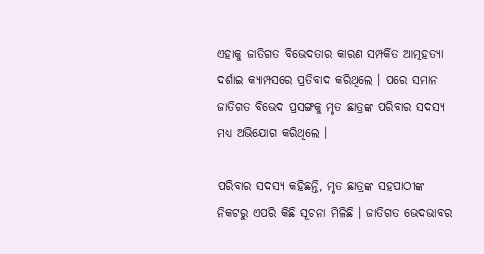ଏହାକୁ ଜାତିଗତ ବିଭେଦତାର କାରଣ ସମ୍ପର୍କିତ ଆତ୍ମହତ୍ୟା ଦର୍ଶାଇ କ୍ଯାମ୍ପସରେ ପ୍ରତିବାଦ କରିଥିଲେ । ପରେ ସମାନ ଜାତିଗତ ବିଭେଦ ପ୍ରସଙ୍ଗକୁ ମୃତ ଛାତ୍ରଙ୍କ ପରିବାର ସଦସ୍ୟ ମଧ୍ୟ ଅଭିଯୋଗ କରିଥିଲେ ।

ପରିବାର ସଦସ୍ୟ କହିଛନ୍ତି, ମୃତ ଛାତ୍ରଙ୍କ ସହପାଠୀଙ୍କ ନିକଟରୁ ଏପରି କିଛି ସୂଚନା ମିଳିଛି । ଜାତିଗତ ଭେଦଭାବର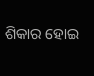ଶିକାର ହୋଇ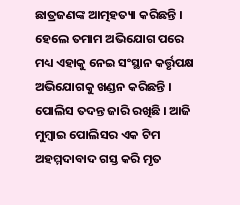ଛାତ୍ରଜଣଙ୍କ ଆତ୍ମହତ୍ୟା କରିଛନ୍ତି । ହେଲେ ତମାମ ଅଭିଯୋଗ ପରେ ମଧ୍ୟ ଏହାକୁ ନେଇ ସଂସ୍ଥାନ କର୍ତ୍ତୃପକ୍ଷ ଅଭିଯୋଗକୁ ଖଣ୍ଡନ କରିଛନ୍ତି । ପୋଲିସ ତଦନ୍ତ ଜାରି ରଖିଛି । ଆଜି ମୁମ୍ବାଇ ପୋଲିସର ଏକ ଟିମ ଅହମ୍ମଦାବାଦ ଗସ୍ତ କରି ମୃତ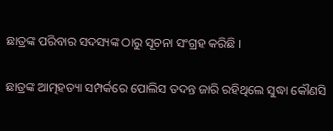ଛାତ୍ରଙ୍କ ପରିବାର ସଦସ୍ୟଙ୍କ ଠାରୁ ସୂଚନା ସଂଗ୍ରହ କରିଛି ।

ଛାତ୍ରଙ୍କ ଆତ୍ମହତ୍ୟା ସମ୍ପର୍କରେ ପୋଲିସ ତଦନ୍ତ ଜାରି ରହିଥିଲେ ସୁଦ୍ଧା କୌଣସି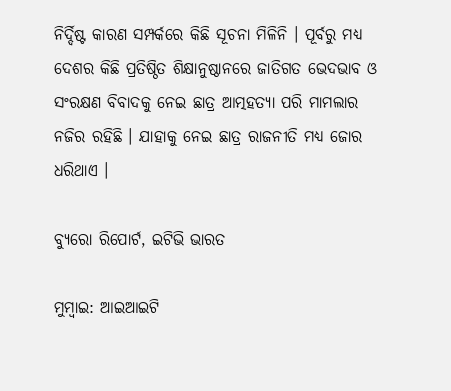ନିର୍ଦ୍ଦିଷ୍ଟ କାରଣ ସମ୍ପର୍କରେ କିଛି ସୂଚନା ମିଳିନି । ପୂର୍ବରୁ ମଧ୍ୟ ଦେଶର କିଛି ପ୍ରତିଷ୍ଠିତ ଶିକ୍ଷାନୁଷ୍ଠାନରେ ଜାତିଗତ ଭେଦଭାବ ଓ ସଂରକ୍ଷଣ ବିବାଦକୁ ନେଇ ଛାତ୍ର ଆତ୍ମହତ୍ଯା ପରି ମାମଲାର ନଜିର ରହିଛି । ଯାହାକୁ ନେଇ ଛାତ୍ର ରାଜନୀତି ମଧ୍ୟ ଜୋର ଧରିଥାଏ ।

ବ୍ୟୁରୋ ରିପୋର୍ଟ, ଇଟିଭି ଭାରତ

ମୁମ୍ବାଇ: ଆଇଆଇଟି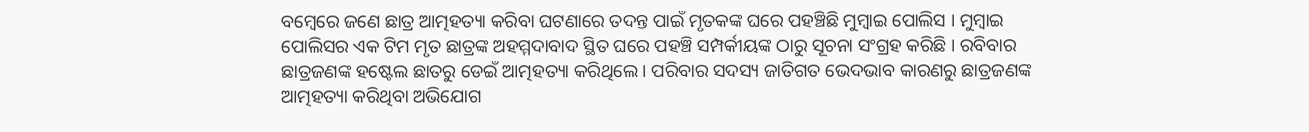ବମ୍ବେରେ ଜଣେ ଛାତ୍ର ଆତ୍ମହତ୍ୟା କରିବା ଘଟଣାରେ ତଦନ୍ତ ପାଇଁ ମୃତକଙ୍କ ଘରେ ପହଞ୍ଚିଛି ମୁମ୍ବାଇ ପୋଲିସ । ମୁମ୍ବାଇ ପୋଲିସର ଏକ ଟିମ ମୃତ ଛାତ୍ରଙ୍କ ଅହମ୍ମଦାବାଦ ସ୍ଥିତ ଘରେ ପହଞ୍ଚି ସମ୍ପର୍କୀୟଙ୍କ ଠାରୁ ସୂଚନା ସଂଗ୍ରହ କରିଛି । ରବିବାର ଛାତ୍ରଜଣଙ୍କ ହଷ୍ଟେଲ ଛାତରୁ ଡେଇଁ ଆତ୍ମହତ୍ୟା କରିଥିଲେ । ପରିବାର ସଦସ୍ୟ ଜାତିଗତ ଭେଦଭାବ କାରଣରୁ ଛାତ୍ରଜଣଙ୍କ ଆତ୍ମହତ୍ୟା କରିଥିବା ଅଭିଯୋଗ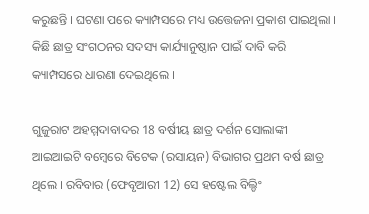କରୁଛନ୍ତି । ଘଟଣା ପରେ କ୍ୟାମ୍ପସରେ ମଧ୍ୟ ଉତ୍ତେଜନା ପ୍ରକାଶ ପାଇଥିଲା । କିଛି ଛାତ୍ର ସଂଗଠନର ସଦସ୍ୟ କାର୍ଯ୍ୟାନୁଷ୍ଠାନ ପାଇଁ ଦାବି କରି କ୍ୟାମ୍ପସରେ ଧାରଣା ଦେଇଥିଲେ ।

ଗୁଜୁରାଟ ଅହମ୍ମଦାବାଦର 18 ବର୍ଷୀୟ ଛାତ୍ର ଦର୍ଶନ ସୋଲାଙ୍କୀ ଆଇଆଇଟି ବମ୍ବେରେ ବିଟେକ (ରସାୟନ) ବିଭାଗର ପ୍ରଥମ ବର୍ଷ ଛାତ୍ର ଥିଲେ । ରବିବାର (ଫେବୃଆରୀ 12) ସେ ହଷ୍ଟେଲ ବିଲ୍ଡିଂ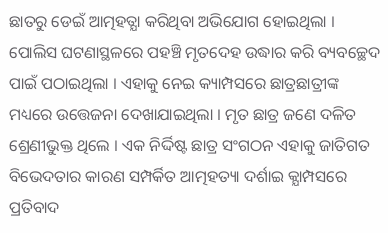ଛାତରୁ ଡେଇଁ ଆତ୍ମହତ୍ଯା କରିଥିବା ଅଭିଯୋଗ ହୋଇଥିଲା । ପୋଲିସ ଘଟଣାସ୍ଥଳରେ ପହଞ୍ଚି ମୃତଦେହ ଉଦ୍ଧାର କରି ବ୍ୟବଚ୍ଛେଦ ପାଇଁ ପଠାଇଥିଲା । ଏହାକୁ ନେଇ କ୍ୟାମ୍ପସରେ ଛାତ୍ରଛାତ୍ରୀଙ୍କ ମଧ୍ୟରେ ଉତ୍ତେଜନା ଦେଖାଯାଇଥିଲା । ମୃତ ଛାତ୍ର ଜଣେ ଦଳିତ ଶ୍ରେଣୀଭୁକ୍ତ ଥିଲେ । ଏକ ନିର୍ଦ୍ଦିଷ୍ଟ ଛାତ୍ର ସଂଗଠନ ଏହାକୁ ଜାତିଗତ ବିଭେଦତାର କାରଣ ସମ୍ପର୍କିତ ଆତ୍ମହତ୍ୟା ଦର୍ଶାଇ କ୍ଯାମ୍ପସରେ ପ୍ରତିବାଦ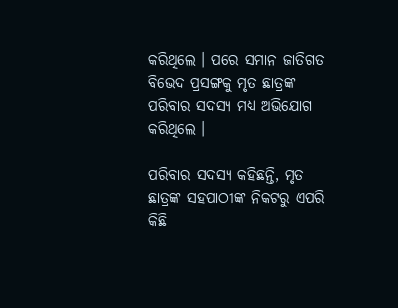କରିଥିଲେ । ପରେ ସମାନ ଜାତିଗତ ବିଭେଦ ପ୍ରସଙ୍ଗକୁ ମୃତ ଛାତ୍ରଙ୍କ ପରିବାର ସଦସ୍ୟ ମଧ୍ୟ ଅଭିଯୋଗ କରିଥିଲେ ।

ପରିବାର ସଦସ୍ୟ କହିଛନ୍ତି, ମୃତ ଛାତ୍ରଙ୍କ ସହପାଠୀଙ୍କ ନିକଟରୁ ଏପରି କିଛି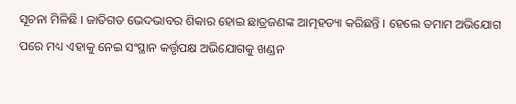ସୂଚନା ମିଳିଛି । ଜାତିଗତ ଭେଦଭାବର ଶିକାର ହୋଇ ଛାତ୍ରଜଣଙ୍କ ଆତ୍ମହତ୍ୟା କରିଛନ୍ତି । ହେଲେ ତମାମ ଅଭିଯୋଗ ପରେ ମଧ୍ୟ ଏହାକୁ ନେଇ ସଂସ୍ଥାନ କର୍ତ୍ତୃପକ୍ଷ ଅଭିଯୋଗକୁ ଖଣ୍ଡନ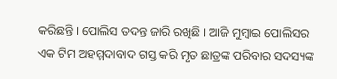କରିଛନ୍ତି । ପୋଲିସ ତଦନ୍ତ ଜାରି ରଖିଛି । ଆଜି ମୁମ୍ବାଇ ପୋଲିସର ଏକ ଟିମ ଅହମ୍ମଦାବାଦ ଗସ୍ତ କରି ମୃତ ଛାତ୍ରଙ୍କ ପରିବାର ସଦସ୍ୟଙ୍କ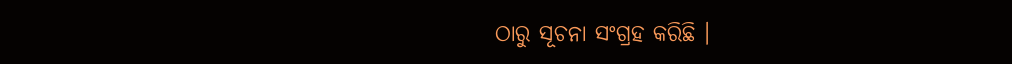ଠାରୁ ସୂଚନା ସଂଗ୍ରହ କରିଛି ।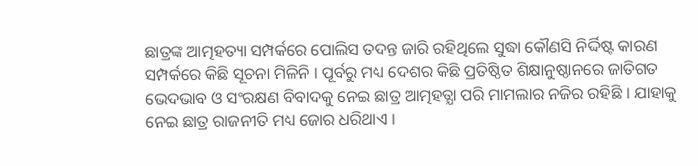ଛାତ୍ରଙ୍କ ଆତ୍ମହତ୍ୟା ସମ୍ପର୍କରେ ପୋଲିସ ତଦନ୍ତ ଜାରି ରହିଥିଲେ ସୁଦ୍ଧା କୌଣସି ନିର୍ଦ୍ଦିଷ୍ଟ କାରଣ ସମ୍ପର୍କରେ କିଛି ସୂଚନା ମିଳିନି । ପୂର୍ବରୁ ମଧ୍ୟ ଦେଶର କିଛି ପ୍ରତିଷ୍ଠିତ ଶିକ୍ଷାନୁଷ୍ଠାନରେ ଜାତିଗତ ଭେଦଭାବ ଓ ସଂରକ୍ଷଣ ବିବାଦକୁ ନେଇ ଛାତ୍ର ଆତ୍ମହତ୍ଯା ପରି ମାମଲାର ନଜିର ରହିଛି । ଯାହାକୁ ନେଇ ଛାତ୍ର ରାଜନୀତି ମଧ୍ୟ ଜୋର ଧରିଥାଏ ।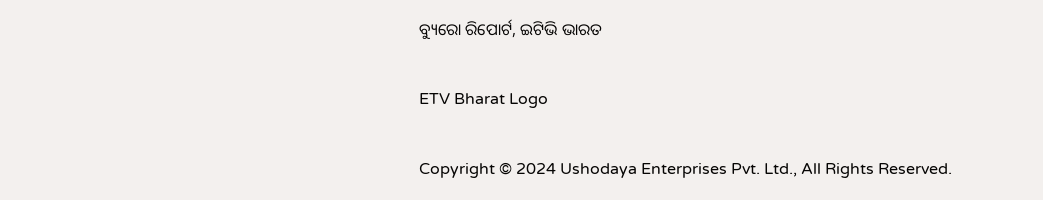ବ୍ୟୁରୋ ରିପୋର୍ଟ, ଇଟିଭି ଭାରତ

ETV Bharat Logo

Copyright © 2024 Ushodaya Enterprises Pvt. Ltd., All Rights Reserved.